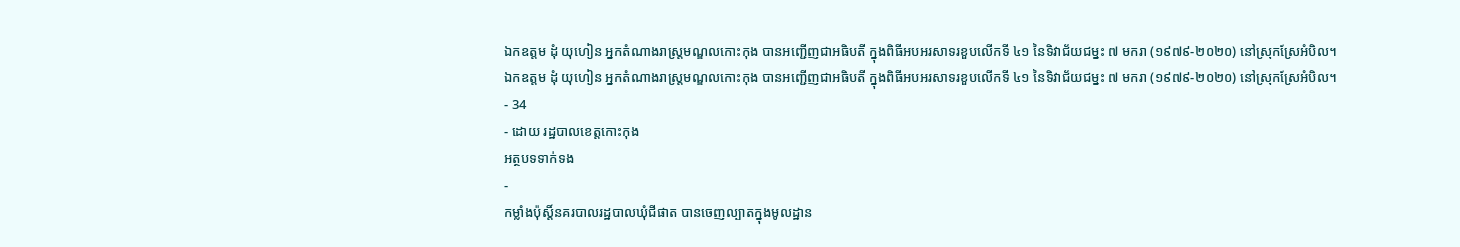ឯកឧត្តម ដុំ យុហៀន អ្នកតំណាងរាស្ត្រមណ្ឌលកោះកុង បានអញ្ជើញជាអធិបតី ក្នុងពិធីអបអរសាទរខួបលើកទី ៤១ នៃទិវាជ័យជម្នះ ៧ មករា (១៩៧៩-២០២០) នៅស្រុកស្រែអំបិល។
ឯកឧត្តម ដុំ យុហៀន អ្នកតំណាងរាស្ត្រមណ្ឌលកោះកុង បានអញ្ជើញជាអធិបតី ក្នុងពិធីអបអរសាទរខួបលើកទី ៤១ នៃទិវាជ័យជម្នះ ៧ មករា (១៩៧៩-២០២០) នៅស្រុកស្រែអំបិល។
- 34
- ដោយ រដ្ឋបាលខេត្តកោះកុង
អត្ថបទទាក់ទង
-
កម្លាំងប៉ុស្តិ៍នគរបាលរដ្ឋបាលឃុំជីផាត បានចេញល្បាតក្នុងមូលដ្ឋាន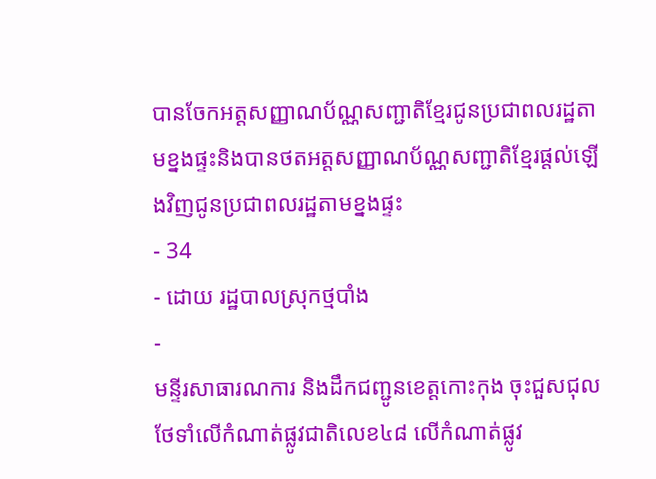បានចែកអត្តសញ្ញាណប័ណ្ណសញ្ជាតិខ្មែរជូនប្រជាពលរដ្ឋតាមខ្នងផ្ទះនិងបានថតអត្តសញ្ញាណប័ណ្ណសញ្ជាតិខ្មែរផ្តល់ឡេីងវិញជូនប្រជាពលរដ្ឋតាមខ្នងផ្ទះ
- 34
- ដោយ រដ្ឋបាលស្រុកថ្មបាំង
-
មន្ទីរសាធារណការ និងដឹកជញ្ជូនខេត្តកោះកុង ចុះជួសជុលថែទាំលើកំណាត់ផ្លូវជាតិលេខ៤៨ លើកំណាត់ផ្លូវ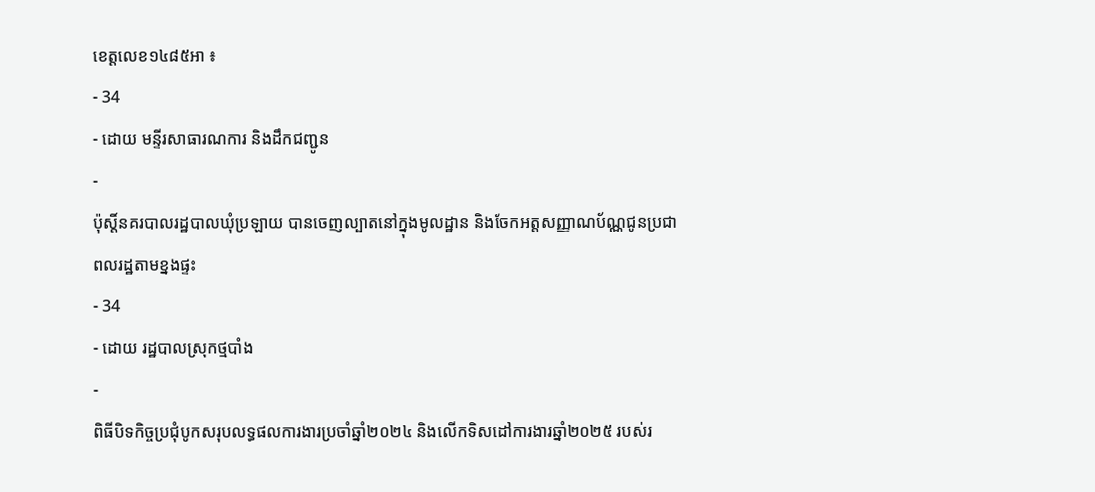ខេត្តលេខ១៤៨៥អា ៖
- 34
- ដោយ មន្ទីរសាធារណការ និងដឹកជញ្ជូន
-
ប៉ុស្តិ៍នគរបាលរដ្ឋបាលឃុំប្រឡាយ បានចេញល្បាតនៅក្នុងមូលដ្ឋាន និងចែកអត្តសញ្ញាណប័ណ្ណជូនប្រជាពលរដ្ឋតាមខ្នងផ្ទះ
- 34
- ដោយ រដ្ឋបាលស្រុកថ្មបាំង
-
ពិធីបិទកិច្ចប្រជុំបូកសរុបលទ្ធផលការងារប្រចាំឆ្នាំ២០២៤ និងលើកទិសដៅការងារឆ្នាំ២០២៥ របស់រ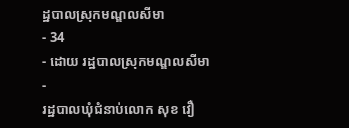ដ្ឋបាលស្រុកមណ្ឌលសីមា
- 34
- ដោយ រដ្ឋបាលស្រុកមណ្ឌលសីមា
-
រដ្ឋបាលឃុំជំនាប់លោក សុខ វឿ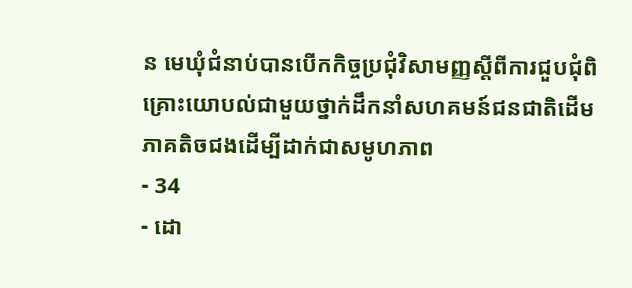ន មេឃុំជំនាប់បានបើកកិច្ចប្រជុំវិសាមញ្ញស្ដីពីការជួបជុំពិគ្រោះយោបល់ជាមួយថ្នាក់ដឹកនាំសហគមន៍ជនជាតិដើមភាគតិចជងដើម្បីដាក់ជាសមូហភាព
- 34
- ដោ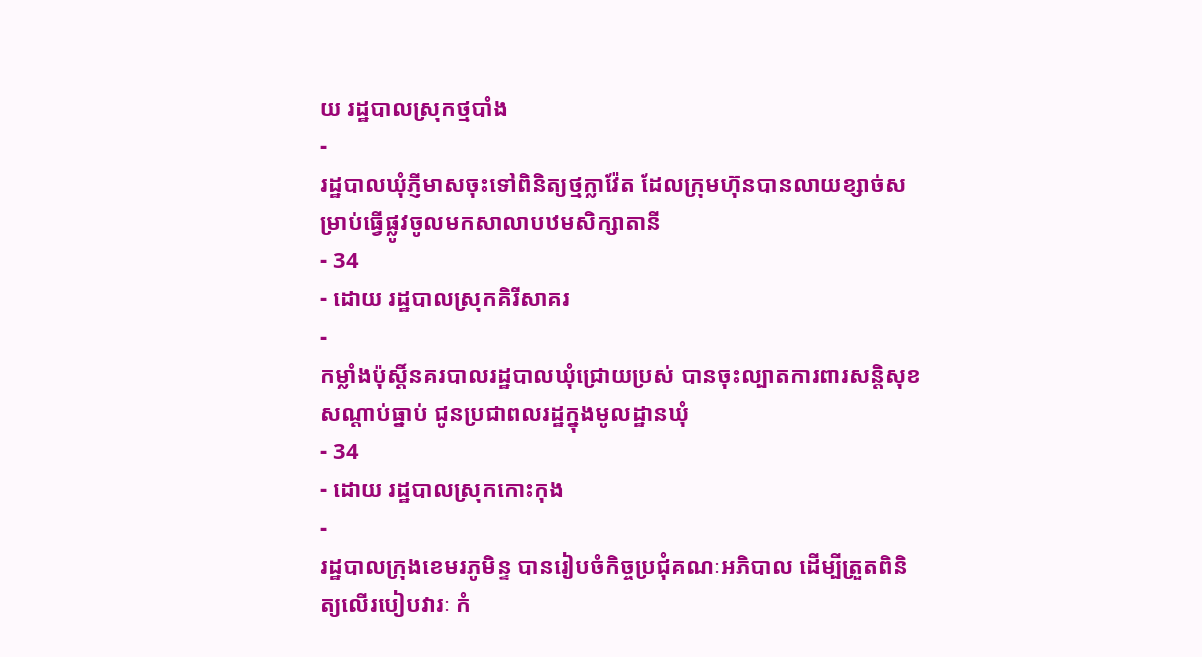យ រដ្ឋបាលស្រុកថ្មបាំង
-
រដ្ឋបាលឃុំភ្ញីមាសចុះទៅពិនិត្យថ្មក្លាវ៉ែត ដែលក្រុមហ៊ុនបានលាយខ្សាច់សម្រាប់ធ្វើផ្លូវចូលមកសាលាបឋមសិក្សាតានី
- 34
- ដោយ រដ្ឋបាលស្រុកគិរីសាគរ
-
កម្លាំងប៉ុស្តិ៍នគរបាលរដ្ឋបាលឃុំជ្រោយប្រស់ បានចុះល្បាតការពារសន្តិសុខ សណ្តាប់ធ្នាប់ ជូនប្រជាពលរដ្ឋក្នុងមូលដ្ឋានឃុំ
- 34
- ដោយ រដ្ឋបាលស្រុកកោះកុង
-
រដ្ឋបាលក្រុងខេមរភូមិន្ទ បានរៀបចំកិច្ចប្រជុំគណៈអភិបាល ដើម្បីត្រួតពិនិត្យលើរបៀបវារៈ កំ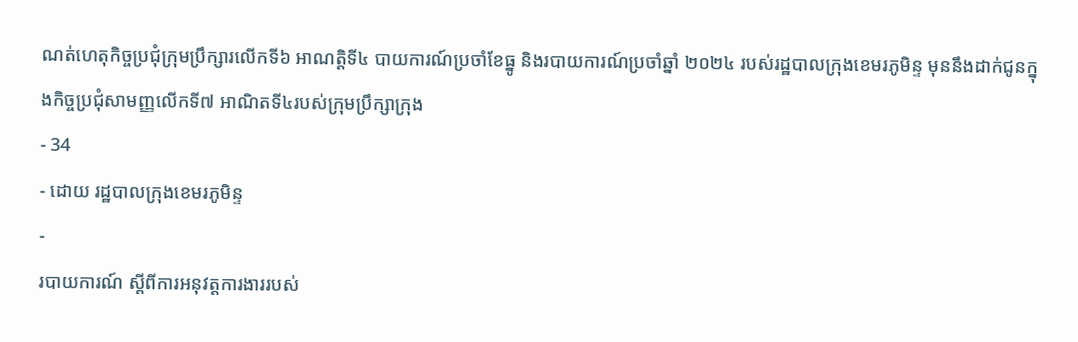ណត់ហេតុកិច្ចប្រជុំក្រុមប្រឹក្សារលើកទី៦ អាណត្តិទី៤ បាយការណ៍ប្រចាំខែធ្នូ និងរបាយការណ៍ប្រចាំឆ្នាំ ២០២៤ របស់រដ្ឋបាលក្រុងខេមរភូមិន្ទ មុននឹងដាក់ជូនក្នុងកិច្ចប្រជុំសាមញ្ញលើកទី៧ អាណិតទី៤របស់ក្រុមប្រឹក្សាក្រុង
- 34
- ដោយ រដ្ឋបាលក្រុងខេមរភូមិន្ទ
-
របាយការណ៍ ស្តីពីការអនុវត្តការងាររបស់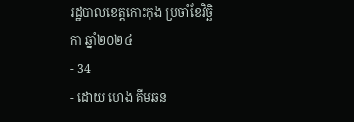រដ្ឋបាលខេត្តកោះកុង ប្រចាំខែវិច្ឆិកា ឆ្នាំ២០២៤
- 34
- ដោយ ហេង គីមឆន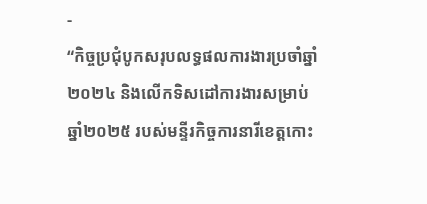-
“កិច្ចប្រជុំបូកសរុបលទ្ធផលការងារប្រចាំឆ្នាំ២០២៤ និងលើកទិសដៅការងារសម្រាប់ឆ្នាំ២០២៥ របស់មន្ទីរកិច្ចការនារីខេត្តកោះ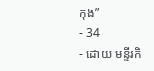កុង”
- 34
- ដោយ មន្ទីរកិ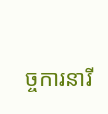ច្ចការនារី